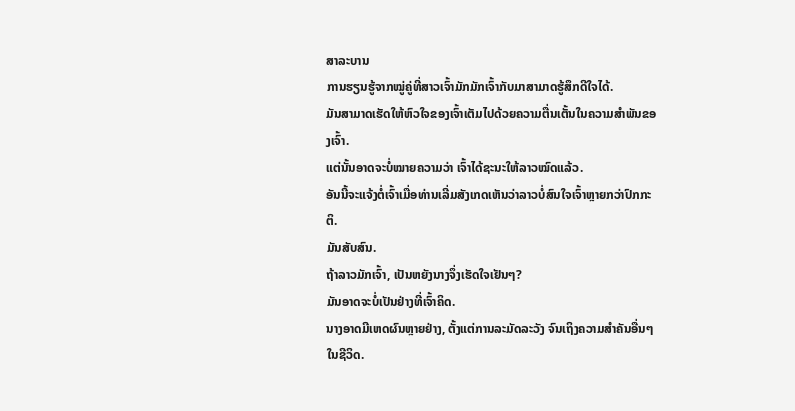ສາລະບານ
ການຮຽນຮູ້ຈາກໝູ່ຄູ່ທີ່ສາວເຈົ້າມັກມັກເຈົ້າກັບມາສາມາດຮູ້ສຶກດີໃຈໄດ້.
ມັນສາມາດເຮັດໃຫ້ຫົວໃຈຂອງເຈົ້າເຕັມໄປດ້ວຍຄວາມຕື່ນເຕັ້ນໃນຄວາມສຳພັນຂອງເຈົ້າ.
ແຕ່ນັ້ນອາດຈະບໍ່ໝາຍຄວາມວ່າ ເຈົ້າໄດ້ຊະນະໃຫ້ລາວໝົດແລ້ວ.
ອັນນີ້ຈະແຈ້ງຕໍ່ເຈົ້າເມື່ອທ່ານເລີ່ມສັງເກດເຫັນວ່າລາວບໍ່ສົນໃຈເຈົ້າຫຼາຍກວ່າປົກກະຕິ.
ມັນສັບສົນ.
ຖ້າລາວມັກເຈົ້າ, ເປັນຫຍັງນາງຈຶ່ງເຮັດໃຈເຢັນໆ?
ມັນອາດຈະບໍ່ເປັນຢ່າງທີ່ເຈົ້າຄິດ.
ນາງອາດມີເຫດຜົນຫຼາຍຢ່າງ, ຕັ້ງແຕ່ການລະມັດລະວັງ ຈົນເຖິງຄວາມສຳຄັນອື່ນໆໃນຊີວິດ.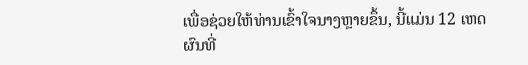ເພື່ອຊ່ວຍໃຫ້ທ່ານເຂົ້າໃຈນາງຫຼາຍຂຶ້ນ, ນີ້ແມ່ນ 12 ເຫດຜົນທີ່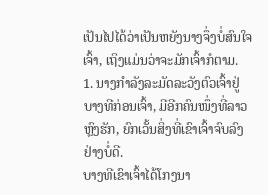ເປັນໄປໄດ້ວ່າເປັນຫຍັງນາງຈຶ່ງບໍ່ສົນໃຈເຈົ້າ, ເຖິງແມ່ນວ່າຈະມັກເຈົ້າກໍຕາມ.
1. ນາງກຳລັງລະມັດລະວັງຕົວເຈົ້າຢູ່
ບາງທີກ່ອນເຈົ້າ, ມີອີກຄົນໜຶ່ງທີ່ລາວຫຼົງຮັກ, ຍົກເວັ້ນສິ່ງທີ່ເຂົາເຈົ້າຈົບລົງຢ່າງບໍ່ດີ.
ບາງທີເຂົາເຈົ້າໄດ້ໂກງນາ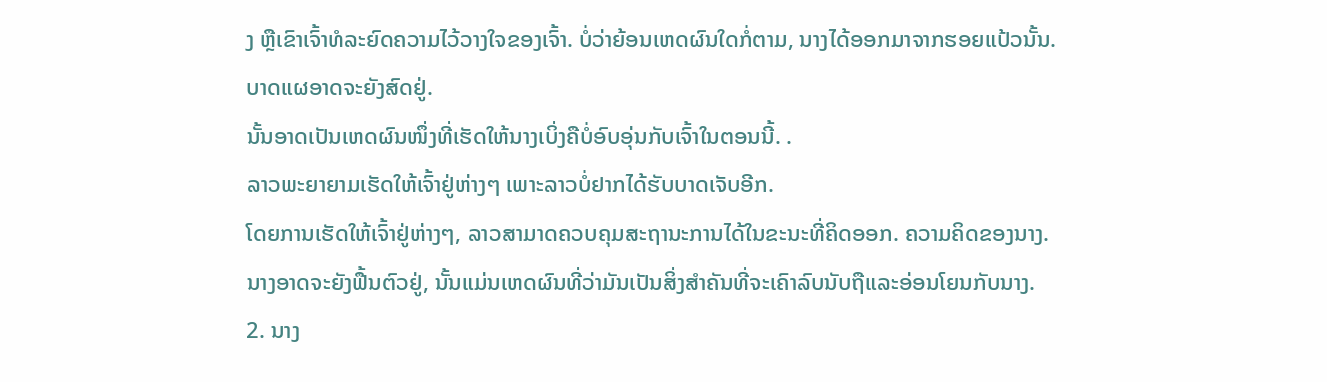ງ ຫຼືເຂົາເຈົ້າທໍລະຍົດຄວາມໄວ້ວາງໃຈຂອງເຈົ້າ. ບໍ່ວ່າຍ້ອນເຫດຜົນໃດກໍ່ຕາມ, ນາງໄດ້ອອກມາຈາກຮອຍແປ້ວນັ້ນ.
ບາດແຜອາດຈະຍັງສົດຢູ່.
ນັ້ນອາດເປັນເຫດຜົນໜຶ່ງທີ່ເຮັດໃຫ້ນາງເບິ່ງຄືບໍ່ອົບອຸ່ນກັບເຈົ້າໃນຕອນນີ້. .
ລາວພະຍາຍາມເຮັດໃຫ້ເຈົ້າຢູ່ຫ່າງໆ ເພາະລາວບໍ່ຢາກໄດ້ຮັບບາດເຈັບອີກ.
ໂດຍການເຮັດໃຫ້ເຈົ້າຢູ່ຫ່າງໆ, ລາວສາມາດຄວບຄຸມສະຖານະການໄດ້ໃນຂະນະທີ່ຄິດອອກ. ຄວາມຄິດຂອງນາງ.
ນາງອາດຈະຍັງຟື້ນຕົວຢູ່, ນັ້ນແມ່ນເຫດຜົນທີ່ວ່າມັນເປັນສິ່ງສໍາຄັນທີ່ຈະເຄົາລົບນັບຖືແລະອ່ອນໂຍນກັບນາງ.
2. ນາງ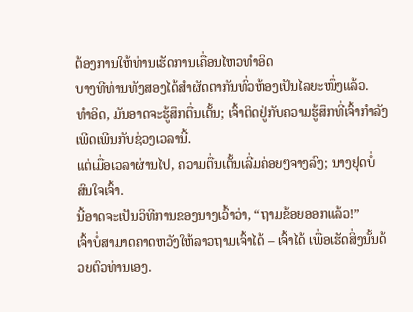ຕ້ອງການໃຫ້ທ່ານເຮັດການເຄື່ອນໄຫວທໍາອິດ
ບາງທີທ່ານທັງສອງໄດ້ສຳຜັດຕາກັນທົ່ວຫ້ອງເປັນໄລຍະໜຶ່ງແລ້ວ.
ທຳອິດ, ມັນອາດຈະຮູ້ສຶກຕື່ນເຕັ້ນ; ເຈົ້າຕິດຢູ່ກັບຄວາມຮູ້ສຶກທີ່ເຈົ້າກຳລັງເພີດເພີນກັບຊ່ວງເວລານີ້.
ແຕ່ເມື່ອເວລາຜ່ານໄປ, ຄວາມຕື່ນເຕັ້ນເລີ່ມຄ່ອຍໆຈາງລົງ; ນາງຢຸດບໍ່ສົນໃຈເຈົ້າ.
ນີ້ອາດຈະເປັນວິທີການຂອງນາງເວົ້າວ່າ, “ຖາມຂ້ອຍອອກແລ້ວ!”
ເຈົ້າບໍ່ສາມາດຄາດຫວັງໃຫ້ລາວຖາມເຈົ້າໄດ້ – ເຈົ້າໄດ້ ເພື່ອເຮັດສິ່ງນັ້ນດ້ວຍຕົວທ່ານເອງ.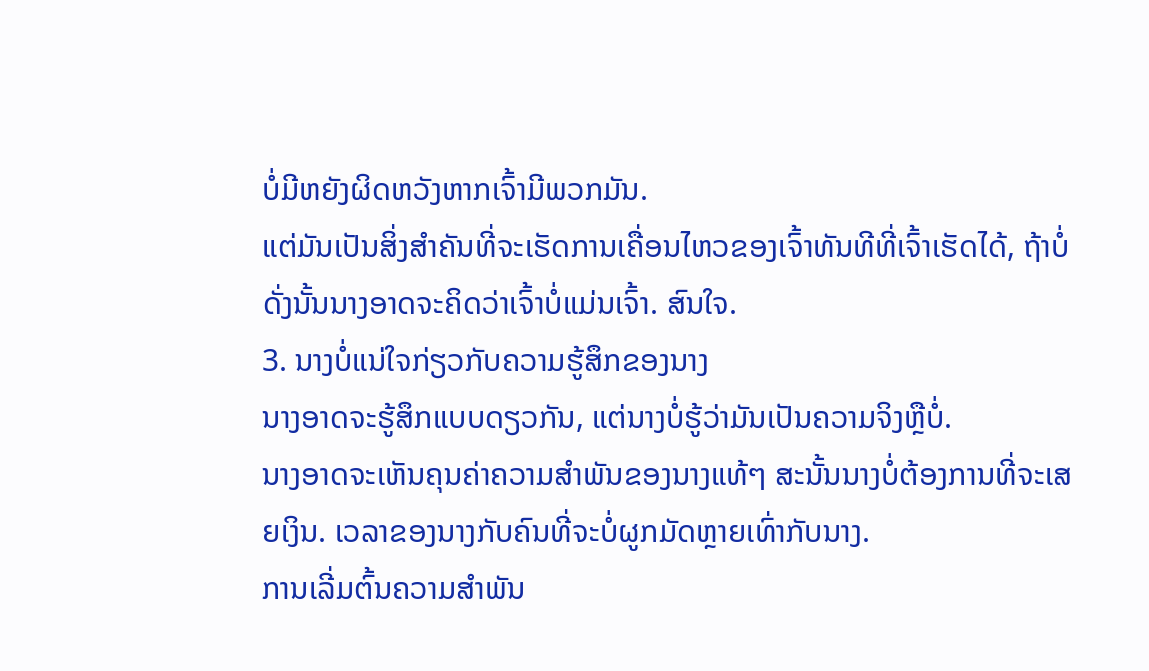ບໍ່ມີຫຍັງຜິດຫວັງຫາກເຈົ້າມີພວກມັນ.
ແຕ່ມັນເປັນສິ່ງສໍາຄັນທີ່ຈະເຮັດການເຄື່ອນໄຫວຂອງເຈົ້າທັນທີທີ່ເຈົ້າເຮັດໄດ້, ຖ້າບໍ່ດັ່ງນັ້ນນາງອາດຈະຄິດວ່າເຈົ້າບໍ່ແມ່ນເຈົ້າ. ສົນໃຈ.
3. ນາງບໍ່ແນ່ໃຈກ່ຽວກັບຄວາມຮູ້ສຶກຂອງນາງ
ນາງອາດຈະຮູ້ສຶກແບບດຽວກັນ, ແຕ່ນາງບໍ່ຮູ້ວ່າມັນເປັນຄວາມຈິງຫຼືບໍ່.
ນາງອາດຈະເຫັນຄຸນຄ່າຄວາມສຳພັນຂອງນາງແທ້ໆ ສະນັ້ນນາງບໍ່ຕ້ອງການທີ່ຈະເສຍເງິນ. ເວລາຂອງນາງກັບຄົນທີ່ຈະບໍ່ຜູກມັດຫຼາຍເທົ່າກັບນາງ.
ການເລີ່ມຕົ້ນຄວາມສຳພັນ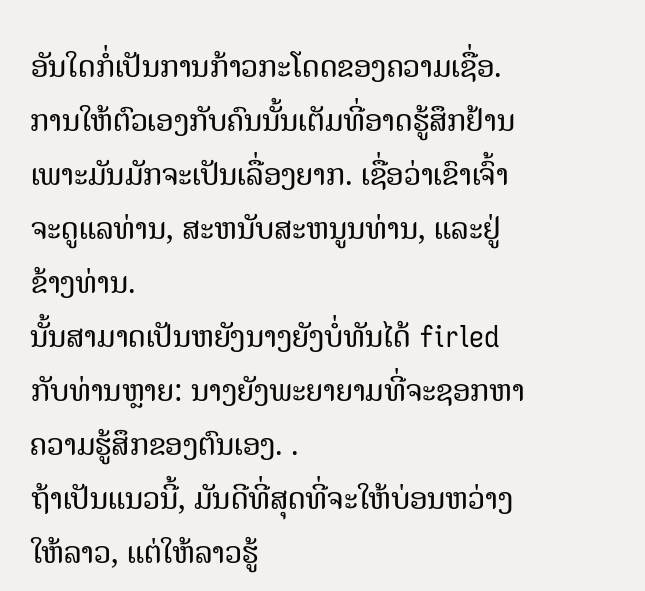ອັນໃດກໍ່ເປັນການກ້າວກະໂດດຂອງຄວາມເຊື່ອ.
ການໃຫ້ຕົວເອງກັບຄົນນັ້ນເຕັມທີ່ອາດຮູ້ສຶກຢ້ານເພາະມັນມັກຈະເປັນເລື່ອງຍາກ. ເຊື່ອວ່າເຂົາເຈົ້າຈະດູແລທ່ານ, ສະຫນັບສະຫນູນທ່ານ, ແລະຢູ່ຂ້າງທ່ານ.
ນັ້ນສາມາດເປັນຫຍັງນາງຍັງບໍ່ທັນໄດ້ firled ກັບທ່ານຫຼາຍ: ນາງຍັງພະຍາຍາມທີ່ຈະຊອກຫາຄວາມຮູ້ສຶກຂອງຕົນເອງ. .
ຖ້າເປັນແນວນີ້, ມັນດີທີ່ສຸດທີ່ຈະໃຫ້ບ່ອນຫວ່າງໃຫ້ລາວ, ແຕ່ໃຫ້ລາວຮູ້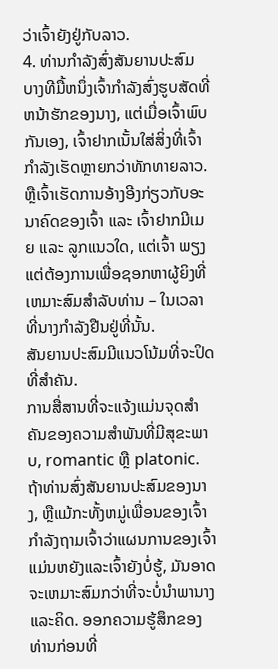ວ່າເຈົ້າຍັງຢູ່ກັບລາວ.
4. ທ່ານກໍາລັງສົ່ງສັນຍານປະສົມ
ບາງທີມື້ຫນຶ່ງເຈົ້າກໍາລັງສົ່ງຮູບສັດທີ່ຫນ້າຮັກຂອງນາງ, ແຕ່ເມື່ອເຈົ້າພົບກັນເອງ, ເຈົ້າຢາກເນັ້ນໃສ່ສິ່ງທີ່ເຈົ້າກຳລັງເຮັດຫຼາຍກວ່າທັກທາຍລາວ.
ຫຼືເຈົ້າເຮັດການອ້າງອີງກ່ຽວກັບອະນາຄົດຂອງເຈົ້າ ແລະ ເຈົ້າຢາກມີເມຍ ແລະ ລູກແນວໃດ, ແຕ່ເຈົ້າ ພຽງແຕ່ຕ້ອງການເພື່ອຊອກຫາຜູ້ຍິງທີ່ເຫມາະສົມສໍາລັບທ່ານ – ໃນເວລາທີ່ນາງກໍາລັງຢືນຢູ່ທີ່ນັ້ນ.
ສັນຍານປະສົມມີແນວໂນ້ມທີ່ຈະປິດທີ່ສໍາຄັນ.
ການສື່ສານທີ່ຈະແຈ້ງແມ່ນຈຸດສໍາຄັນຂອງຄວາມສໍາພັນທີ່ມີສຸຂະພາບ, romantic ຫຼື platonic.
ຖ້າທ່ານສົ່ງສັນຍານປະສົມຂອງນາງ, ຫຼືແມ້ກະທັ້ງຫມູ່ເພື່ອນຂອງເຈົ້າກໍາລັງຖາມເຈົ້າວ່າແຜນການຂອງເຈົ້າແມ່ນຫຍັງແລະເຈົ້າຍັງບໍ່ຮູ້, ມັນອາດຈະເຫມາະສົມກວ່າທີ່ຈະບໍ່ນໍາພານາງແລະຄິດ. ອອກຄວາມຮູ້ສຶກຂອງທ່ານກ່ອນທີ່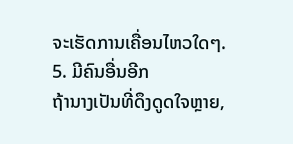ຈະເຮັດການເຄື່ອນໄຫວໃດໆ.
5. ມີຄົນອື່ນອີກ
ຖ້ານາງເປັນທີ່ດຶງດູດໃຈຫຼາຍ,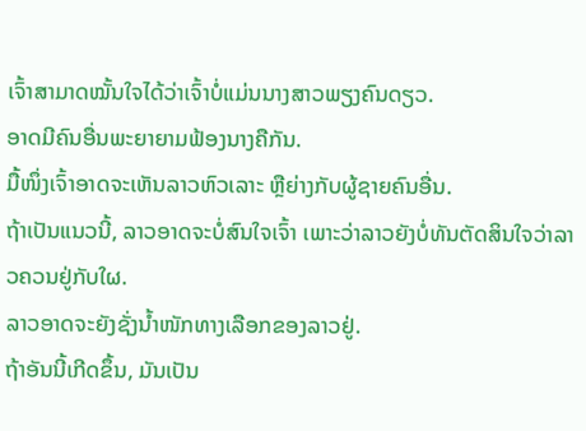ເຈົ້າສາມາດໝັ້ນໃຈໄດ້ວ່າເຈົ້າບໍ່ແມ່ນນາງສາວພຽງຄົນດຽວ.
ອາດມີຄົນອື່ນພະຍາຍາມຟ້ອງນາງຄືກັນ.
ມື້ໜຶ່ງເຈົ້າອາດຈະເຫັນລາວຫົວເລາະ ຫຼືຍ່າງກັບຜູ້ຊາຍຄົນອື່ນ.
ຖ້າເປັນແນວນີ້, ລາວອາດຈະບໍ່ສົນໃຈເຈົ້າ ເພາະວ່າລາວຍັງບໍ່ທັນຕັດສິນໃຈວ່າລາວຄວນຢູ່ກັບໃຜ.
ລາວອາດຈະຍັງຊັ່ງນໍ້າໜັກທາງເລືອກຂອງລາວຢູ່.
ຖ້າອັນນີ້ເກີດຂຶ້ນ, ມັນເປັນ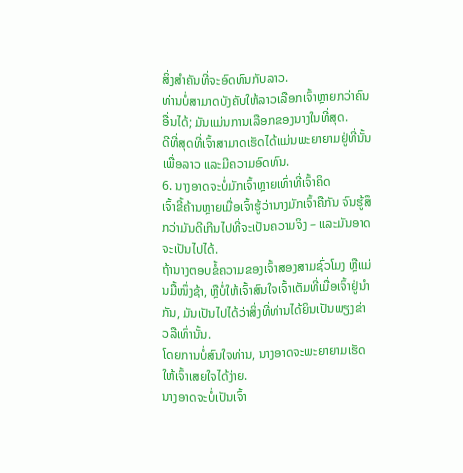ສິ່ງສໍາຄັນທີ່ຈະອົດທົນກັບລາວ.
ທ່ານບໍ່ສາມາດບັງຄັບໃຫ້ລາວເລືອກເຈົ້າຫຼາຍກວ່າຄົນອື່ນໄດ້; ມັນແມ່ນການເລືອກຂອງນາງໃນທີ່ສຸດ.
ດີທີ່ສຸດທີ່ເຈົ້າສາມາດເຮັດໄດ້ແມ່ນພະຍາຍາມຢູ່ທີ່ນັ້ນເພື່ອລາວ ແລະມີຄວາມອົດທົນ.
6. ນາງອາດຈະບໍ່ມັກເຈົ້າຫຼາຍເທົ່າທີ່ເຈົ້າຄິດ
ເຈົ້າຂີ້ຄ້ານຫຼາຍເມື່ອເຈົ້າຮູ້ວ່ານາງມັກເຈົ້າຄືກັນ ຈົນຮູ້ສຶກວ່າມັນດີເກີນໄປທີ່ຈະເປັນຄວາມຈິງ – ແລະມັນອາດຈະເປັນໄປໄດ້.
ຖ້ານາງຕອບຂໍ້ຄວາມຂອງເຈົ້າສອງສາມຊົ່ວໂມງ ຫຼືແມ່ນມື້ໜຶ່ງຊ້າ, ຫຼືບໍ່ໃຫ້ເຈົ້າສົນໃຈເຈົ້າເຕັມທີ່ເມື່ອເຈົ້າຢູ່ນຳກັນ, ມັນເປັນໄປໄດ້ວ່າສິ່ງທີ່ທ່ານໄດ້ຍິນເປັນພຽງຂ່າວລືເທົ່ານັ້ນ.
ໂດຍການບໍ່ສົນໃຈທ່ານ, ນາງອາດຈະພະຍາຍາມເຮັດໃຫ້ເຈົ້າເສຍໃຈໄດ້ງ່າຍ.
ນາງອາດຈະບໍ່ເປັນເຈົ້າ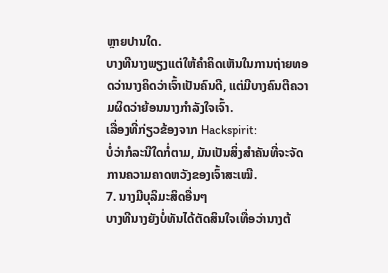ຫຼາຍປານໃດ.
ບາງທີນາງພຽງແຕ່ໃຫ້ຄໍາຄິດເຫັນໃນການຖ່າຍທອດວ່ານາງຄິດວ່າເຈົ້າເປັນຄົນດີ, ແຕ່ມີບາງຄົນຕີຄວາມຜິດວ່າຍ້ອນນາງກຳລັງໃຈເຈົ້າ.
ເລື່ອງທີ່ກ່ຽວຂ້ອງຈາກ Hackspirit:
ບໍ່ວ່າກໍລະນີໃດກໍ່ຕາມ, ມັນເປັນສິ່ງສໍາຄັນທີ່ຈະຈັດການຄວາມຄາດຫວັງຂອງເຈົ້າສະເໝີ.
7. ນາງມີບຸລິມະສິດອື່ນໆ
ບາງທີນາງຍັງບໍ່ທັນໄດ້ຕັດສິນໃຈເທື່ອວ່ານາງຕ້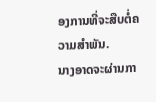ອງການທີ່ຈະສືບຕໍ່ຄວາມສໍາພັນ.
ນາງອາດຈະຜ່ານກາ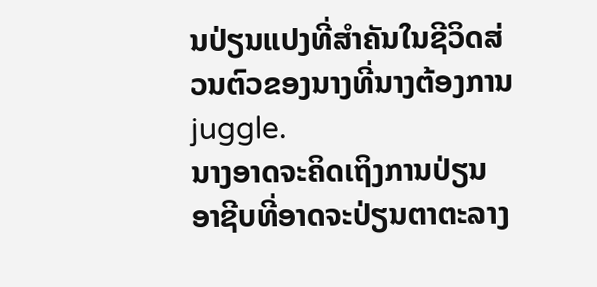ນປ່ຽນແປງທີ່ສໍາຄັນໃນຊີວິດສ່ວນຕົວຂອງນາງທີ່ນາງຕ້ອງການ juggle.
ນາງອາດຈະຄິດເຖິງການປ່ຽນອາຊີບທີ່ອາດຈະປ່ຽນຕາຕະລາງ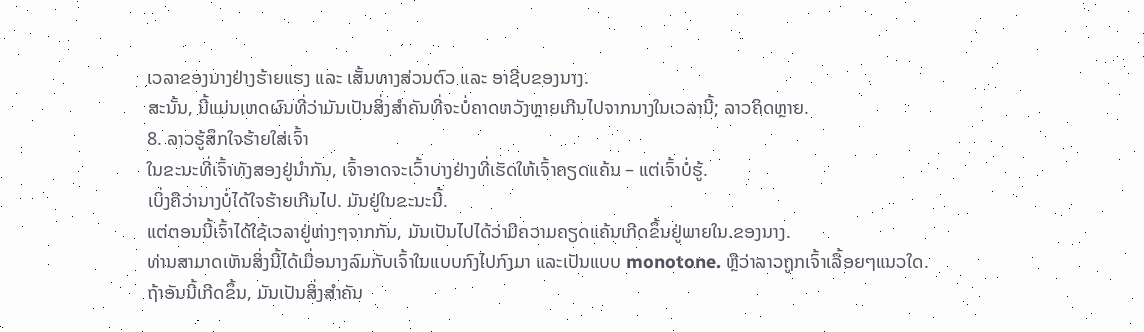ເວລາຂອງນາງຢ່າງຮ້າຍແຮງ ແລະ ເສັ້ນທາງສ່ວນຕົວ ແລະ ອາຊີບຂອງນາງ.
ສະນັ້ນ, ນີ້ແມ່ນເຫດຜົນທີ່ວ່າມັນເປັນສິ່ງສໍາຄັນທີ່ຈະບໍ່ຄາດຫວັງຫຼາຍເກີນໄປຈາກນາງໃນເວລານີ້; ລາວຄິດຫຼາຍ.
8. ລາວຮູ້ສຶກໃຈຮ້າຍໃສ່ເຈົ້າ
ໃນຂະນະທີ່ເຈົ້າທັງສອງຢູ່ນຳກັນ, ເຈົ້າອາດຈະເວົ້າບາງຢ່າງທີ່ເຮັດໃຫ້ເຈົ້າຄຽດແຄ້ນ – ແຕ່ເຈົ້າບໍ່ຮູ້.
ເບິ່ງຄືວ່ານາງບໍ່ໄດ້ໃຈຮ້າຍເກີນໄປ. ມັນຢູ່ໃນຂະນະນີ້.
ແຕ່ຕອນນີ້ເຈົ້າໄດ້ໃຊ້ເວລາຢູ່ຫ່າງໆຈາກກັນ, ມັນເປັນໄປໄດ້ວ່າມີຄວາມຄຽດແຄ້ນເກີດຂຶ້ນຢູ່ພາຍໃນ.ຂອງນາງ.
ທ່ານສາມາດເຫັນສິ່ງນີ້ໄດ້ເມື່ອນາງລົມກັບເຈົ້າໃນແບບກົງໄປກົງມາ ແລະເປັນແບບ monotone. ຫຼືວ່າລາວຖູກເຈົ້າເລື້ອຍໆແນວໃດ.
ຖ້າອັນນີ້ເກີດຂຶ້ນ, ມັນເປັນສິ່ງສໍາຄັນ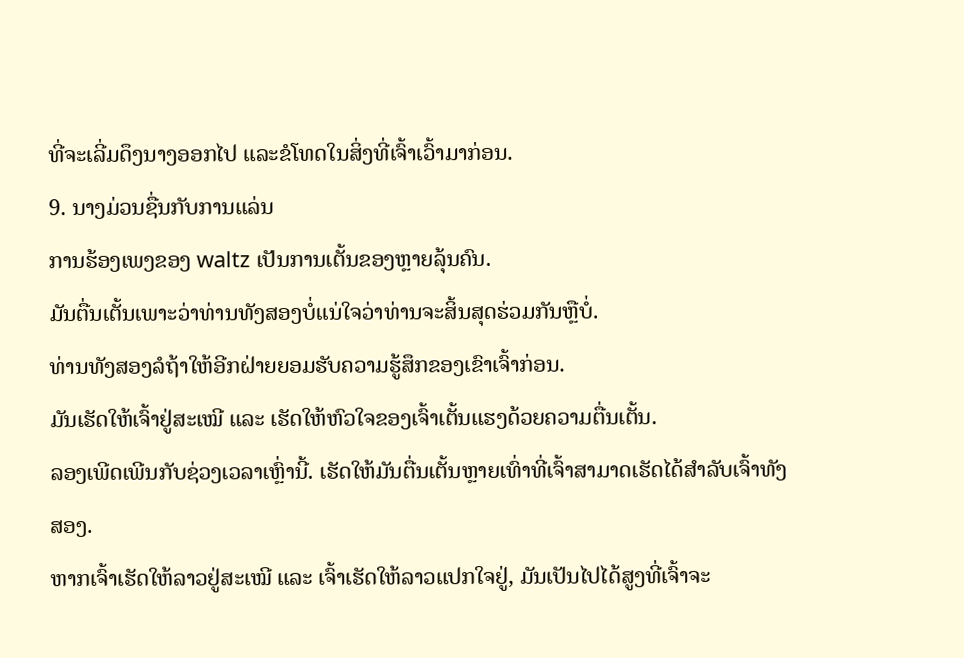ທີ່ຈະເລີ່ມດຶງນາງອອກໄປ ແລະຂໍໂທດໃນສິ່ງທີ່ເຈົ້າເວົ້າມາກ່ອນ.
9. ນາງມ່ວນຊື່ນກັບການແລ່ນ
ການຮ້ອງເພງຂອງ waltz ເປັນການເຕັ້ນຂອງຫຼາຍລຸ້ນຄົນ.
ມັນຕື່ນເຕັ້ນເພາະວ່າທ່ານທັງສອງບໍ່ແນ່ໃຈວ່າທ່ານຈະສິ້ນສຸດຮ່ວມກັນຫຼືບໍ່.
ທ່ານທັງສອງລໍຖ້າໃຫ້ອີກຝ່າຍຍອມຮັບຄວາມຮູ້ສຶກຂອງເຂົາເຈົ້າກ່ອນ.
ມັນເຮັດໃຫ້ເຈົ້າຢູ່ສະເໝີ ແລະ ເຮັດໃຫ້ຫົວໃຈຂອງເຈົ້າເຕັ້ນແຮງດ້ວຍຄວາມຕື່ນເຕັ້ນ.
ລອງເພີດເພີນກັບຊ່ວງເວລາເຫຼົ່ານີ້. ເຮັດໃຫ້ມັນຕື່ນເຕັ້ນຫຼາຍເທົ່າທີ່ເຈົ້າສາມາດເຮັດໄດ້ສຳລັບເຈົ້າທັງສອງ.
ຫາກເຈົ້າເຮັດໃຫ້ລາວຢູ່ສະເໝີ ແລະ ເຈົ້າເຮັດໃຫ້ລາວແປກໃຈຢູ່, ມັນເປັນໄປໄດ້ສູງທີ່ເຈົ້າຈະ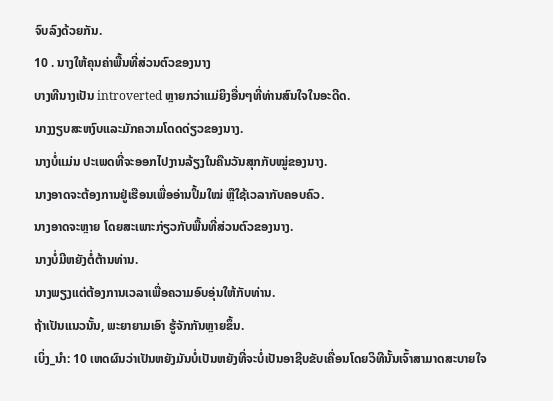ຈົບລົງດ້ວຍກັນ.
10 . ນາງໃຫ້ຄຸນຄ່າພື້ນທີ່ສ່ວນຕົວຂອງນາງ
ບາງທີນາງເປັນ introverted ຫຼາຍກວ່າແມ່ຍິງອື່ນໆທີ່ທ່ານສົນໃຈໃນອະດີດ.
ນາງງຽບສະຫງົບແລະມັກຄວາມໂດດດ່ຽວຂອງນາງ.
ນາງບໍ່ແມ່ນ ປະເພດທີ່ຈະອອກໄປງານລ້ຽງໃນຄືນວັນສຸກກັບໝູ່ຂອງນາງ.
ນາງອາດຈະຕ້ອງການຢູ່ເຮືອນເພື່ອອ່ານປຶ້ມໃໝ່ ຫຼືໃຊ້ເວລາກັບຄອບຄົວ.
ນາງອາດຈະຫຼາຍ ໂດຍສະເພາະກ່ຽວກັບພື້ນທີ່ສ່ວນຕົວຂອງນາງ.
ນາງບໍ່ມີຫຍັງຕໍ່ຕ້ານທ່ານ.
ນາງພຽງແຕ່ຕ້ອງການເວລາເພື່ອຄວາມອົບອຸ່ນໃຫ້ກັບທ່ານ.
ຖ້າເປັນແນວນັ້ນ, ພະຍາຍາມເອົາ ຮູ້ຈັກກັນຫຼາຍຂຶ້ນ.
ເບິ່ງ_ນຳ: 10 ເຫດຜົນວ່າເປັນຫຍັງມັນບໍ່ເປັນຫຍັງທີ່ຈະບໍ່ເປັນອາຊີບຂັບເຄື່ອນໂດຍວິທີນັ້ນເຈົ້າສາມາດສະບາຍໃຈ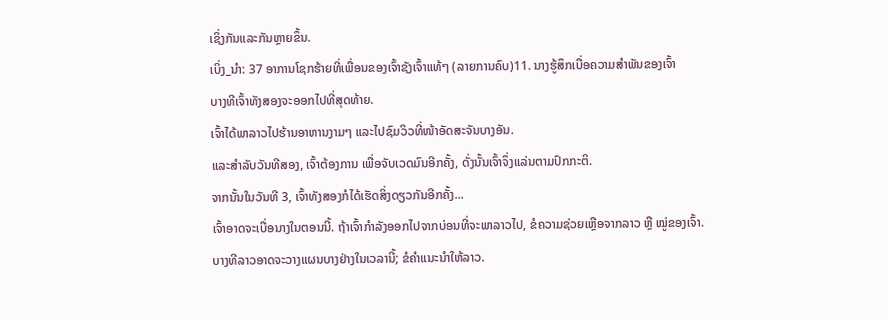ເຊິ່ງກັນແລະກັນຫຼາຍຂຶ້ນ.
ເບິ່ງ_ນຳ: 37 ອາການໂຊກຮ້າຍທີ່ເພື່ອນຂອງເຈົ້າຊັງເຈົ້າແທ້ໆ (ລາຍການຄົບ)11. ນາງຮູ້ສຶກເບື່ອຄວາມສຳພັນຂອງເຈົ້າ
ບາງທີເຈົ້າທັງສອງຈະອອກໄປທີ່ສຸດທ້າຍ.
ເຈົ້າໄດ້ພາລາວໄປຮ້ານອາຫານງາມໆ ແລະໄປຊົມວິວທີ່ໜ້າອັດສະຈັນບາງອັນ.
ແລະສຳລັບວັນທີສອງ, ເຈົ້າຕ້ອງການ ເພື່ອຈັບເວດມົນອີກຄັ້ງ, ດັ່ງນັ້ນເຈົ້າຈຶ່ງແລ່ນຕາມປົກກະຕິ.
ຈາກນັ້ນໃນວັນທີ 3, ເຈົ້າທັງສອງກໍໄດ້ເຮັດສິ່ງດຽວກັນອີກຄັ້ງ...
ເຈົ້າອາດຈະເບື່ອນາງໃນຕອນນີ້. ຖ້າເຈົ້າກຳລັງອອກໄປຈາກບ່ອນທີ່ຈະພາລາວໄປ, ຂໍຄວາມຊ່ວຍເຫຼືອຈາກລາວ ຫຼື ໝູ່ຂອງເຈົ້າ.
ບາງທີລາວອາດຈະວາງແຜນບາງຢ່າງໃນເວລານີ້; ຂໍຄຳແນະນຳໃຫ້ລາວ.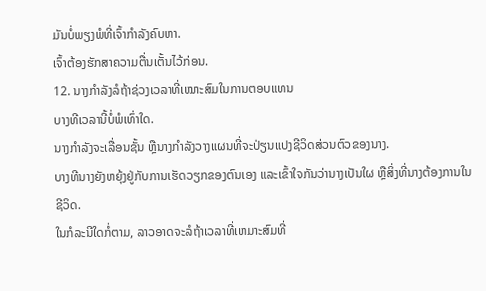ມັນບໍ່ພຽງພໍທີ່ເຈົ້າກຳລັງຄົບຫາ.
ເຈົ້າຕ້ອງຮັກສາຄວາມຕື່ນເຕັ້ນໄວ້ກ່ອນ.
12. ນາງກຳລັງລໍຖ້າຊ່ວງເວລາທີ່ເໝາະສົມໃນການຕອບແທນ
ບາງທີເວລານີ້ບໍ່ພໍເທົ່າໃດ.
ນາງກຳລັງຈະເລື່ອນຊັ້ນ ຫຼືນາງກຳລັງວາງແຜນທີ່ຈະປ່ຽນແປງຊີວິດສ່ວນຕົວຂອງນາງ.
ບາງທີນາງຍັງຫຍຸ້ງຢູ່ກັບການເຮັດວຽກຂອງຕົນເອງ ແລະເຂົ້າໃຈກັນວ່ານາງເປັນໃຜ ຫຼືສິ່ງທີ່ນາງຕ້ອງການໃນຊີວິດ.
ໃນກໍລະນີໃດກໍ່ຕາມ, ລາວອາດຈະລໍຖ້າເວລາທີ່ເຫມາະສົມທີ່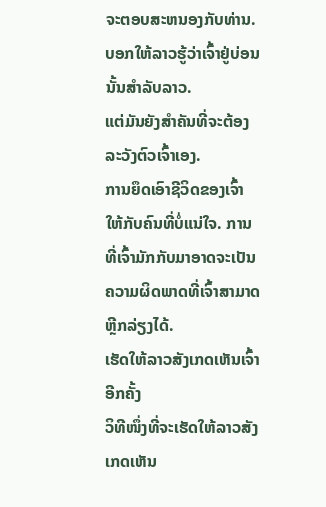ຈະຕອບສະຫນອງກັບທ່ານ.
ບອກໃຫ້ລາວຮູ້ວ່າເຈົ້າຢູ່ບ່ອນນັ້ນສຳລັບລາວ.
ແຕ່ມັນຍັງສຳຄັນທີ່ຈະຕ້ອງລະວັງຕົວເຈົ້າເອງ.
ການຍຶດເອົາຊີວິດຂອງເຈົ້າໃຫ້ກັບຄົນທີ່ບໍ່ແນ່ໃຈ. ການທີ່ເຈົ້າມັກກັບມາອາດຈະເປັນຄວາມຜິດພາດທີ່ເຈົ້າສາມາດຫຼີກລ່ຽງໄດ້.
ເຮັດໃຫ້ລາວສັງເກດເຫັນເຈົ້າອີກຄັ້ງ
ວິທີໜຶ່ງທີ່ຈະເຮັດໃຫ້ລາວສັງເກດເຫັນ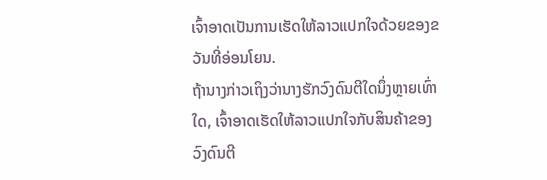ເຈົ້າອາດເປັນການເຮັດໃຫ້ລາວແປກໃຈດ້ວຍຂອງຂວັນທີ່ອ່ອນໂຍນ.
ຖ້ານາງກ່າວເຖິງວ່ານາງຮັກວົງດົນຕີໃດນຶ່ງຫຼາຍເທົ່າໃດ, ເຈົ້າອາດເຮັດໃຫ້ລາວແປກໃຈກັບສິນຄ້າຂອງວົງດົນຕີ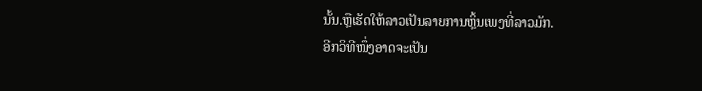ນັ້ນ.ຫຼືເຮັດໃຫ້ລາວເປັນລາຍການຫຼິ້ນເພງທີ່ລາວມັກ.
ອີກວິທີໜຶ່ງອາດຈະເປັນ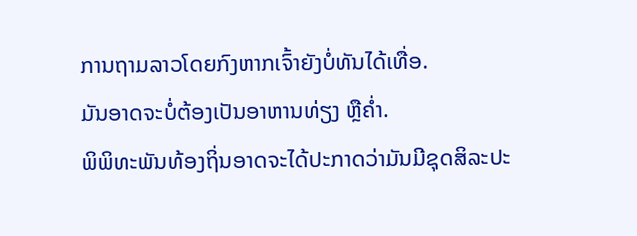ການຖາມລາວໂດຍກົງຫາກເຈົ້າຍັງບໍ່ທັນໄດ້ເທື່ອ.
ມັນອາດຈະບໍ່ຕ້ອງເປັນອາຫານທ່ຽງ ຫຼືຄ່ຳ.
ພິພິທະພັນທ້ອງຖິ່ນອາດຈະໄດ້ປະກາດວ່າມັນມີຊຸດສິລະປະ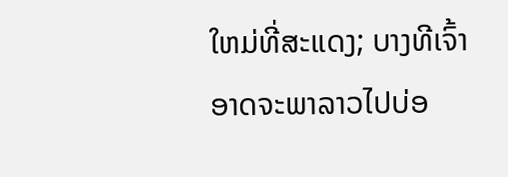ໃຫມ່ທີ່ສະແດງ; ບາງທີເຈົ້າອາດຈະພາລາວໄປບ່ອ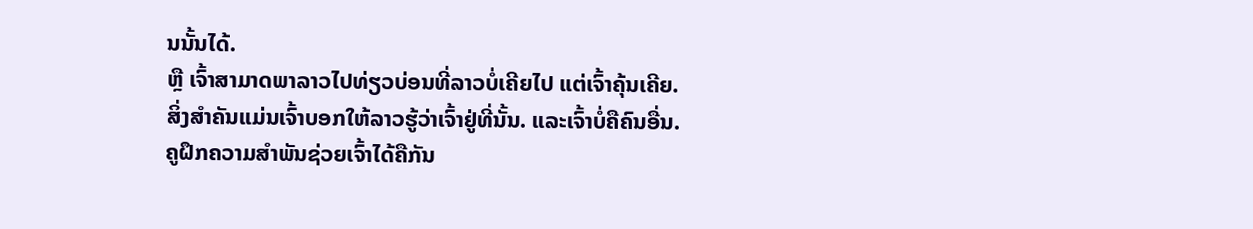ນນັ້ນໄດ້.
ຫຼື ເຈົ້າສາມາດພາລາວໄປທ່ຽວບ່ອນທີ່ລາວບໍ່ເຄີຍໄປ ແຕ່ເຈົ້າຄຸ້ນເຄີຍ.
ສິ່ງສຳຄັນແມ່ນເຈົ້າບອກໃຫ້ລາວຮູ້ວ່າເຈົ້າຢູ່ທີ່ນັ້ນ. ແລະເຈົ້າບໍ່ຄືຄົນອື່ນ.
ຄູຝຶກຄວາມສຳພັນຊ່ວຍເຈົ້າໄດ້ຄືກັນ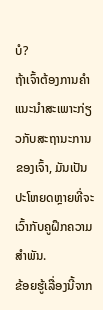ບໍ?
ຖ້າເຈົ້າຕ້ອງການຄຳແນະນຳສະເພາະກ່ຽວກັບສະຖານະການຂອງເຈົ້າ, ມັນເປັນປະໂຫຍດຫຼາຍທີ່ຈະເວົ້າກັບຄູຝຶກຄວາມສຳພັນ.
ຂ້ອຍຮູ້ເລື່ອງນີ້ຈາກ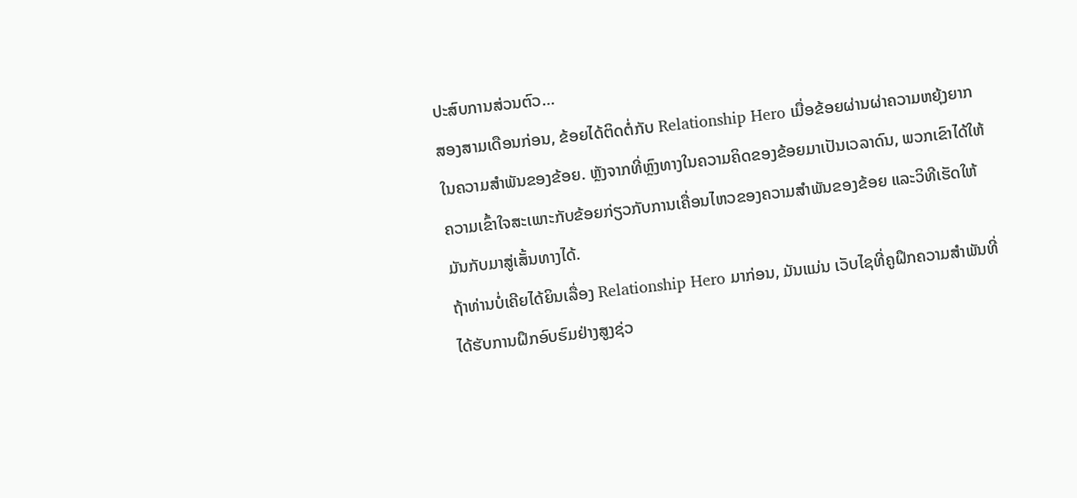ປະສົບການສ່ວນຕົວ…
ສອງສາມເດືອນກ່ອນ, ຂ້ອຍໄດ້ຕິດຕໍ່ກັບ Relationship Hero ເມື່ອຂ້ອຍຜ່ານຜ່າຄວາມຫຍຸ້ງຍາກໃນຄວາມສຳພັນຂອງຂ້ອຍ. ຫຼັງຈາກທີ່ຫຼົງທາງໃນຄວາມຄິດຂອງຂ້ອຍມາເປັນເວລາດົນ, ພວກເຂົາໄດ້ໃຫ້ຄວາມເຂົ້າໃຈສະເພາະກັບຂ້ອຍກ່ຽວກັບການເຄື່ອນໄຫວຂອງຄວາມສຳພັນຂອງຂ້ອຍ ແລະວິທີເຮັດໃຫ້ມັນກັບມາສູ່ເສັ້ນທາງໄດ້.
ຖ້າທ່ານບໍ່ເຄີຍໄດ້ຍິນເລື່ອງ Relationship Hero ມາກ່ອນ, ມັນແມ່ນ ເວັບໄຊທີ່ຄູຝຶກຄວາມສຳພັນທີ່ໄດ້ຮັບການຝຶກອົບຮົມຢ່າງສູງຊ່ວ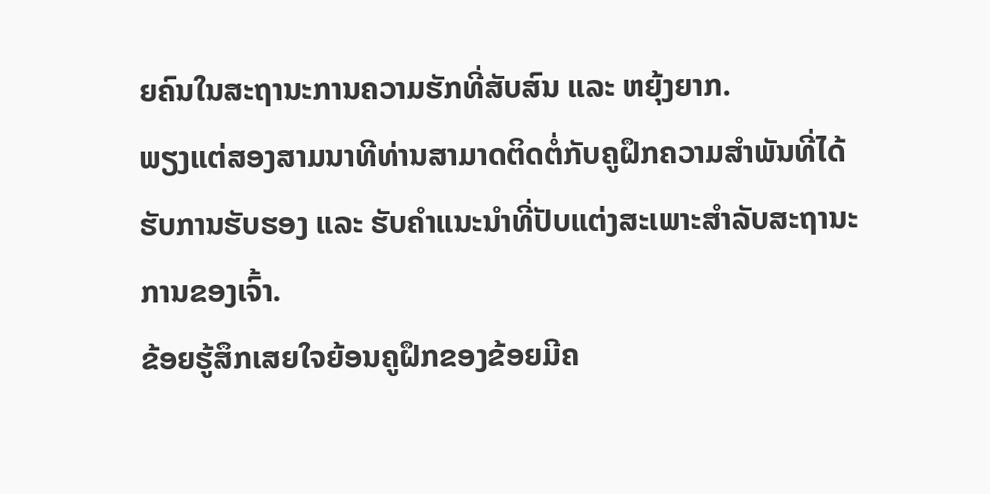ຍຄົນໃນສະຖານະການຄວາມຮັກທີ່ສັບສົນ ແລະ ຫຍຸ້ງຍາກ.
ພຽງແຕ່ສອງສາມນາທີທ່ານສາມາດຕິດຕໍ່ກັບຄູຝຶກຄວາມສຳພັນທີ່ໄດ້ຮັບການຮັບຮອງ ແລະ ຮັບຄຳແນະນຳທີ່ປັບແຕ່ງສະເພາະສຳລັບສະຖານະການຂອງເຈົ້າ.
ຂ້ອຍຮູ້ສຶກເສຍໃຈຍ້ອນຄູຝຶກຂອງຂ້ອຍມີຄ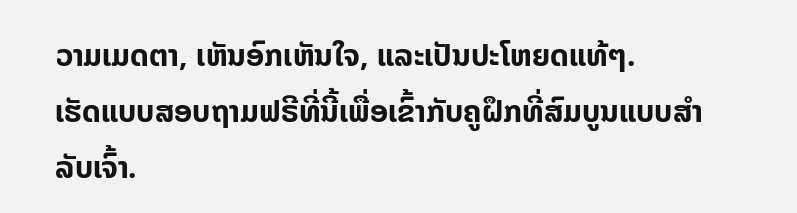ວາມເມດຕາ, ເຫັນອົກເຫັນໃຈ, ແລະເປັນປະໂຫຍດແທ້ໆ.
ເຮັດແບບສອບຖາມຟຣີທີ່ນີ້ເພື່ອເຂົ້າກັບຄູຝຶກທີ່ສົມບູນແບບສຳລັບເຈົ້າ.